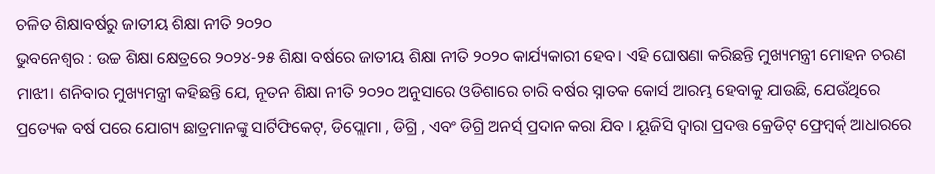ଚଳିତ ଶିକ୍ଷାବର୍ଷରୁ ଜାତୀୟ ଶିକ୍ଷା ନୀତି ୨୦୨୦
ଭୁବନେଶ୍ୱର : ଉଚ୍ଚ ଶିକ୍ଷା କ୍ଷେତ୍ରରେ ୨୦୨୪-୨୫ ଶିକ୍ଷା ବର୍ଷରେ ଜାତୀୟ ଶିକ୍ଷା ନୀତି ୨୦୨୦ କାର୍ଯ୍ୟକାରୀ ହେବ। ଏହି ଘୋଷଣା କରିଛନ୍ତି ମୁଖ୍ୟମନ୍ତ୍ରୀ ମୋହନ ଚରଣ ମାଝୀ। ଶନିବାର ମୁଖ୍ୟମନ୍ତ୍ରୀ କହିଛନ୍ତି ଯେ, ନୂତନ ଶିକ୍ଷା ନୀତି ୨୦୨୦ ଅନୁସାରେ ଓଡିଶାରେ ଚାରି ବର୍ଷର ସ୍ନାତକ କୋର୍ସ ଆରମ୍ଭ ହେବାକୁ ଯାଉଛି, ଯେଉଁଥିରେ ପ୍ରତ୍ୟେକ ବର୍ଷ ପରେ ଯୋଗ୍ୟ ଛାତ୍ରମାନଙ୍କୁ ସାର୍ଟିଫିକେଟ୍, ଡିପ୍ଲୋମା , ଡିଗ୍ରି , ଏବଂ ଡିଗ୍ରି ଅନର୍ସ୍ ପ୍ରଦାନ କରା ଯିବ । ୟୂଜିସି ଦ୍ୱାରା ପ୍ରଦତ୍ତ କ୍ରେଡିଟ୍ ଫ୍ରେମ୍ୱର୍କ୍ ଆଧାରରେ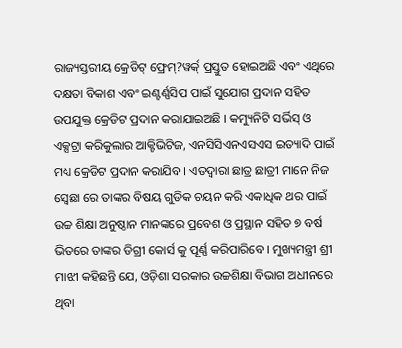ରାଜ୍ୟସ୍ତରୀୟ କ୍ରେଡିଟ୍ ଫ୍ରେମ୍?ୱର୍କ୍ ପ୍ରସ୍ତୁତ ହୋଇଅଛି ଏବଂ ଏଥିରେ ଦକ୍ଷତା ବିକାଶ ଏବଂ ଇଣ୍ଟର୍ଣ୍ଣସିପ ପାଇଁ ସୁଯୋଗ ପ୍ରଦାନ ସହିତ ଉପଯୁକ୍ତ କ୍ରେଡିଟ ପ୍ରଦାନ କରାଯାଇଅଛି । କମ୍ୟୁନିଟି ସର୍ଭିସ୍ ଓ ଏକ୍ସଟ୍ରା କରିକୁଲାର ଆକ୍ଟିଭିଟିଜ, ଏନସିସିଏନଏସଏସ ଇତ୍ୟାଦି ପାଇଁ ମଧ୍ୟ କ୍ରେଡିଟ ପ୍ରଦାନ କରାଯିବ । ଏତଦ୍ୱାରା ଛାତ୍ର ଛାତ୍ରୀ ମାନେ ନିଜ ସ୍ୱେଛା ରେ ତାଙ୍କର ବିଷୟ ଗୁଡିକ ଚୟନ କରି ଏକାଧିକ ଥର ପାଇଁ ଉଚ୍ଚ ଶିକ୍ଷା ଅନୁଷ୍ଠାନ ମାନଙ୍କରେ ପ୍ରବେଶ ଓ ପ୍ରସ୍ଥାନ ସହିତ ୭ ବର୍ଷ ଭିତରେ ତାଙ୍କର ଡିଗ୍ରୀ କୋର୍ସ କୁ ପୂର୍ଣ୍ଣ କରିପାରିବେ । ମୁଖ୍ୟମନ୍ତ୍ରୀ ଶ୍ରୀ ମାଝୀ କହିଛନ୍ତି ଯେ, ଓଡ଼ିଶା ସରକାର ଉଚ୍ଚଶିକ୍ଷା ବିଭାଗ ଅଧୀନରେ ଥିବା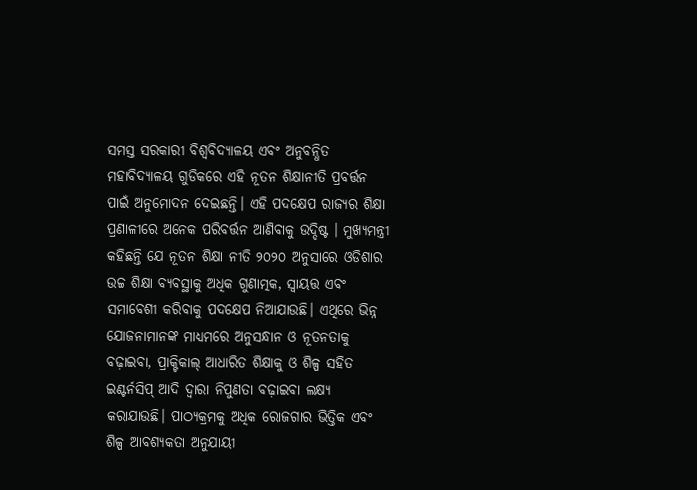ସମସ୍ତ ସରକାରୀ ବିଶ୍ୱବିଦ୍ୟାଳୟ ଏବଂ ଅନୁବନ୍ଧିତ ମହାବିଦ୍ୟାଳୟ ଗୁଡିକରେ ଏହି ନୂତନ ଶିକ୍ଷାନୀତି ପ୍ରବର୍ତ୍ତନ ପାଇଁ ଅନୁମୋଦନ ଦେଇଛନ୍ତି। ଏହି ପଦକ୍ଷେପ ରାଜ୍ୟର ଶିକ୍ଷା ପ୍ରଣାଳୀରେ ଅନେକ ପରିବର୍ତ୍ତନ ଆଣିବାକୁ ଉଦ୍ଦିଷ୍ଟ । ମୁଖ୍ୟମନ୍ତ୍ରୀ କହିଛନ୍ତି ଯେ ନୂତନ ଶିକ୍ଷା ନୀତି ୨୦୨୦ ଅନୁସାରେ ଓଡିଶାର ଉଚ୍ଚ ଶିକ୍ଷା ବ୍ୟବସ୍ଥାକୁ ଅଧିକ ଗୁଣାତ୍ମକ, ସ୍ୱାୟତ୍ତ ଏବଂ ସମାବେଶୀ କରିବାକୁ ପଦକ୍ଷେପ ନିଆଯାଉଛି। ଏଥିରେ ଭିନ୍ନ ଯୋଜନାମାନଙ୍କ ମାଧ୍ୟମରେ ଅନୁସନ୍ଧାନ ଓ ନୂତନତାକୁ ବଢ଼ାଇବା, ପ୍ରାକ୍ଟିକାଲ୍ ଆଧାରିତ ଶିକ୍ଷାକୁ ଓ ଶିଳ୍ପ ସହିତ ଇଣ୍ଟର୍ନସିପ୍ ଆଦି ଦ୍ୱାରା ନିପୁଣତା ବଢ଼ାଇବା ଲକ୍ଷ୍ୟ କରାଯାଉଛି। ପାଠ୍ୟକ୍ରମକୁ ଅଧିକ ରୋଜଗାର ଭିତ୍ତିକ ଏବଂ ଶିଳ୍ପ ଆବଶ୍ୟକତା ଅନୁଯାୟୀ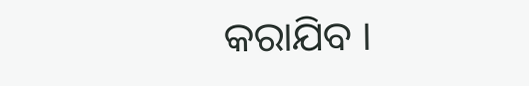କରାଯିବ ।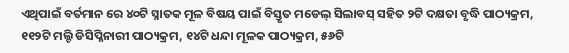ଏଥିପାଇଁ ବର୍ତମାନ ରେ ୪୦ଟି ସ୍ନାତକ ମୂଳ ବିଷୟ ପାଇଁ ବିସ୍ତୃତ ମଡେଲ୍ ସିଲାବସ୍ ସହିତ ୨ଟି ଦକ୍ଷତା ବୃଦ୍ଧି ପାଠ୍ୟକ୍ରମ, ୧୧୨ଟି ମଲ୍ଟି ଡିସିପ୍ଳିନାରୀ ପାଠ୍ୟକ୍ରମ, ୧୪ଟି ଧନ୍ଦା ମୂଳକ ପାଠ୍ୟକ୍ରମ, ୫୬ଟି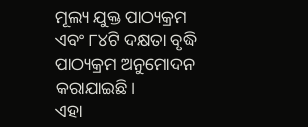ମୂଲ୍ୟ ଯୁକ୍ତ ପାଠ୍ୟକ୍ରମ ଏବଂ ୮୪ଟି ଦକ୍ଷତା ବୃଦ୍ଧି ପାଠ୍ୟକ୍ରମ ଅନୁମୋଦନ କରାଯାଇଛି।
ଏହା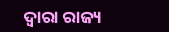ଦ୍ୱାରା ରାଜ୍ୟ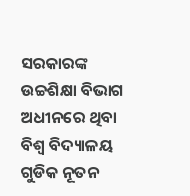ସରକାରଙ୍କ ଉଚ୍ଚଶିକ୍ଷା ବିଭାଗ ଅଧୀନରେ ଥିବା ବିଶ୍ୱ ବିଦ୍ୟାଳୟ ଗୁଡିକ ନୂତନ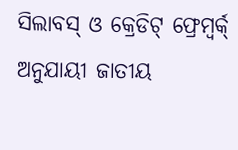ସିଲାବସ୍ ଓ କ୍ରେଡିଟ୍ ଫ୍ରେମ୍ୱର୍କ୍ ଅନୁଯାୟୀ ଜାତୀୟ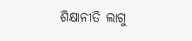ଶିକ୍ଷାନୀତି ଲାଗୁ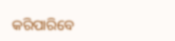କରିପାରିବେ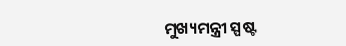ମୁଖ୍ୟମନ୍ତ୍ରୀ ସ୍ପଷ୍ଟ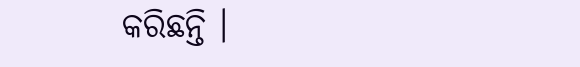କରିଛନ୍ତି ।